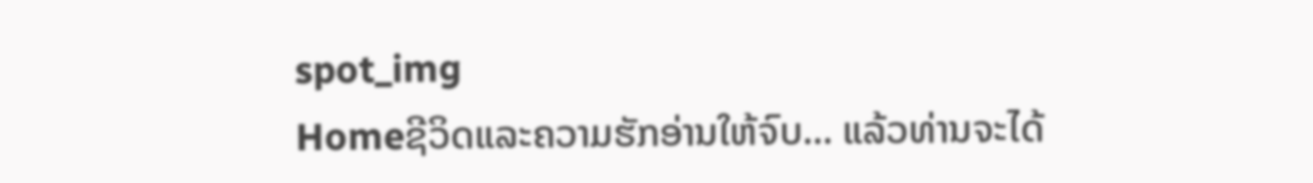spot_img
Homeຊີວິດແລະຄວາມຮັກອ່ານໃຫ້ຈົບ... ແລ້ວທ່ານຈະໄດ້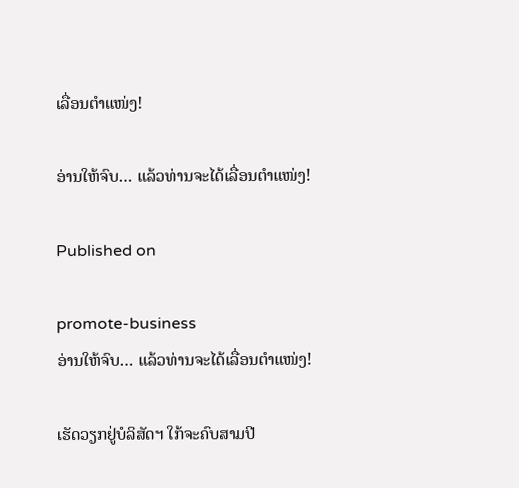ເລື່ອນຕຳແໜ່ງ!

ອ່ານໃຫ້ຈົບ… ແລ້ວທ່ານຈະໄດ້ເລື່ອນຕຳແໜ່ງ!

Published on

promote-business
ອ່ານໃຫ້ຈົບ… ແລ້ວທ່ານຈະໄດ້ເລື່ອນຕຳແໜ່ງ!

ເຮັດວຽກຢູ່ບໍລິສັດຯ ໃກ້ຈະຄົບສາມປີ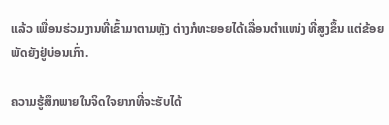ແລ້ວ ເພື່ອນຮ່ວມງານທີ່ເຂົ້າມາຕາມຫຼັງ ຕ່າງກໍທະຍອຍໄດ້ເລື່ອນຕຳແໜ່ງ ທີ່ສູງຂຶ້ນ ແຕ່ຂ້ອຍພັດຍັງຢູ່ບ່ອນເກົ່າ.

ຄວາມຮູ້ສຶກພາຍໃນຈິດໃຈຍາກທີ່ຈະຮັບໄດ້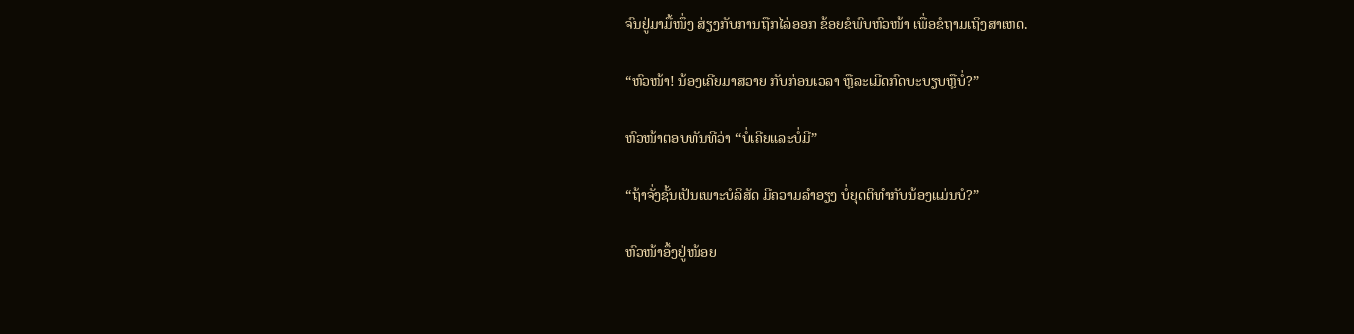ຈົນຢູ່ມາມື້ໜຶ່ງ ສ່ຽງກັບການຖືກໄລ່ອອກ ຂ້ອຍຂໍພົບຫົວໜ້າ ເພື່ອຂໍຖາມເຖິງສາເຫດ.

“ຫົວໜ້າ! ນ້ອງເຄີຍມາສວາຍ ກັບກ່ອນເວລາ ຫຼືລະເມີດກົດບະບຽບຫຼືບໍ່?”

ຫົວໜ້າຕອບທັນທີວ່າ “ບໍ່ເຄີຍແລະບໍ່ມີ”

“ຖ້າຈັ່ງຊັ້ນເປັນເພາະບໍລິສັດ ມີຄວາມລຳອຽງ ບໍ່ຍຸດຕິທຳກັບນ້ອງແມ່ນບໍ?”

ຫົວໜ້າອຶ້ງຢູ່ໜ້ອຍ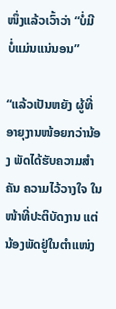ໜຶ່ງແລ້ວເວົ້າວ່າ “ບໍ່ມີ ບໍ່ແມ່ນແນ່ນອນ”

“ແລ້ວເປັນຫຍັງ ຜູ້ທີ່ອາຍຸງານໜ້ອຍກວ່ານ້ອງ ພັດໄດ້ຮັບຄວາມສຳຄັນ ຄວາມໄວ້ວາງໃຈ ໃນໜ້າທີ່ປະຕິບັດງານ ແຕ່ນ້ອງພັດຢູ່ໃນຕຳແໜ່ງ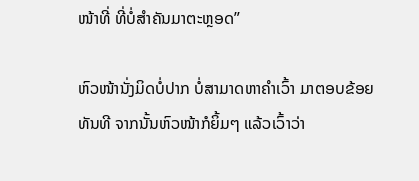ໜ້າທີ່ ທີ່ບໍ່ສຳຄັນມາຕະຫຼອດ”

ຫົວໜ້ານັ່ງມິດບໍ່ປາກ ບໍ່ສາມາດຫາຄຳເວົ້າ ມາຕອບຂ້ອຍທັນທີ ຈາກນັ້ນຫົວໜ້າກໍຍິ້ມໆ ແລ້ວເວົ້າວ່າ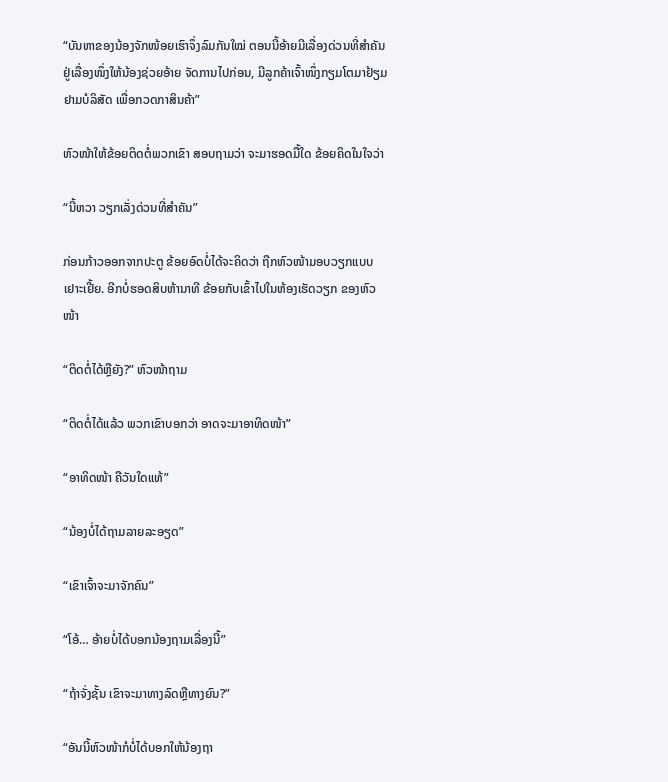“ບັນຫາຂອງນ້ອງຈັກໜ້ອຍເຮົາຈຶ່ງລົມກັນໃໝ່ ຕອນນີ້ອ້າຍມີເລື່ອງດ່ວນທີ່ສຳຄັນ ຢູ່ເລື່ອງໜຶ່ງໃຫ້ນ້ອງຊ່ວຍອ້າຍ ຈັດການໄປກ່ອນ, ມີລູກຄ້າເຈົ້າໜຶ່ງກຽມໂຕມາຢ້ຽມຢາມບໍລິສັດ ເພື່ອກວດກາສິນຄ້າ”

ຫົວໜ້າໃຫ້ຂ້ອຍຕິດຕໍ່ພວກເຂົາ ສອບຖາມວ່າ ຈະມາຮອດມື້ໃດ ຂ້ອຍຄິດໃນໃຈວ່າ

“ນີ້ຫວາ ວຽກເລັ່ງດ່ວນທີ່ສຳຄັນ”

ກ່ອນກ້າວອອກຈາກປະຕູ ຂ້ອຍອົດບໍ່ໄດ້ຈະຄິດວ່າ ຖືກຫົວໜ້າມອບວຽກແບບເຢາະເຢີ້ຍ. ອີກບໍ່ຮອດສິບຫ້ານາທີ ຂ້ອຍກັບເຂົ້າໄປໃນຫ້ອງເຮັດວຽກ ຂອງຫົວໜ້າ

“ຕິດຕໍ່ໄດ້ຫຼືຍັງ?” ຫົວໜ້າຖາມ

“ຕິດຕໍ່ໄດ້ແລ້ວ ພວກເຂົາບອກວ່າ ອາດຈະມາອາທິດໜ້າ”

“ອາທິດໜ້າ ຄືວັນໃດແທ້”

“ນ້ອງບໍ່ໄດ້ຖາມລາຍລະອຽດ”

“ເຂົາເຈົ້າຈະມາຈັກຄົນ”

“ໂອ້… ອ້າຍບໍ່ໄດ້ບອກນ້ອງຖາມເລື່ອງນີ້”

“ຖ້າຈັ່ງຊັ້ນ ເຂົາຈະມາທາງລົດຫຼືທາງຍົນ?”

“ອັນນີ້ຫົວໜ້າກໍບໍ່ໄດ້ບອກໃຫ້ນ້ອງຖາ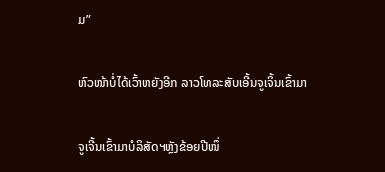ມ”

ຫົວໜ້າບໍ່ໄດ້ເວົ້າຫຍັງອີກ ລາວໂທລະສັບເອີ້ນຈູເຈິ້ນເຂົ້າມາ

ຈູເຈີ້ນເຂົ້າມາບໍລິສັດຯຫຼັງຂ້ອຍປີໜຶ່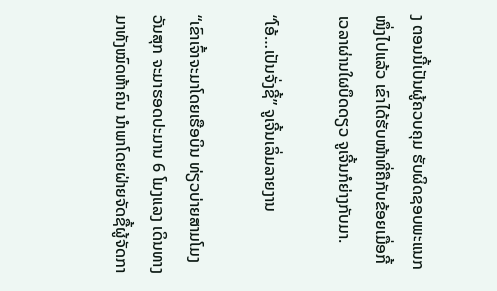ງ ຕອນນີ້ເປັນຜູ້ຄວບຄຸມ ຮັບຜິດຊອບພະແນກໜຶ່ງໄປແລ້ວ ເຂົາໄດ້ຮັບໜ້າທີ່ຄືກັບຂ້ອຍເມື່ອກີ້ ເວລາຜ່ານໃຜບຶດດຽວ ຈູເຈີ້ນກໍຍ່າງກັບມາ.

“ໂອ້…ເປັນຈັ່ງຊີ້” ຈູເຈີ້ນເລິ່ມລາຍງານ

“ເຂົາເຈົ້າຈະມາໂດຍເຮືອບິນ ທ່ຽວບ່າຍສາມໂມງ ວັນສຸກ ຈະມາຮອດປະມານ 6 ໂມງແລງ ເດິນທາງມາທັງໝົດຫ້າຄົນ ນຳພາໂດຍຝ່າຍຈັດຊື້ຜູ້ຈັດກາ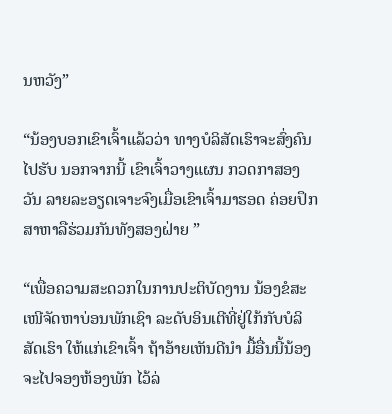ນຫວັງ”

“ນ້ອງບອກເຂົາເຈົ້າແລ້ວວ່າ ທາງບໍລິສັດເຮົາຈະສົ່ງຄົນໄປຮັບ ນອກຈາກນີ້ ເຂົາເຈົ້າວາງແຜນ ກວດກາສອງວັນ ລາຍລະອຽດເຈາະຈົງເມື່ອເຂົາເຈົ້າມາຮອດ ຄ່ອຍປຶກສາຫາລືຮ່ວມກັນທັງສອງຝ່າຍ ”

“ເພື່ອຄວາມສະດວກໃນການປະຕິບັດງານ ນ້ອງຂໍສະເໜີຈັດຫາບ່ອນພັກເຊົາ ລະດັບອິນເຕີທີ່ຢູ່ໃກ້ກັບບໍລິສັດເຮົາ ໃຫ້ແກ່ເຂົາເຈົ້າ ຖ້າອ້າຍເຫັນດີນຳ ມື້ອື່ນນີ້ນ້ອງຈະໄປຈອງຫ້ອງພັກ ໄວ້ລ່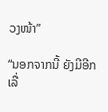ວງໜ້າ”

“ນອກຈາກນີ້ ຍັງມີອີກເລື່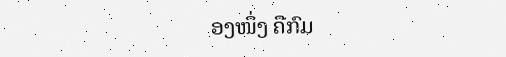ອງໜຶ່ງ ຄືກົມ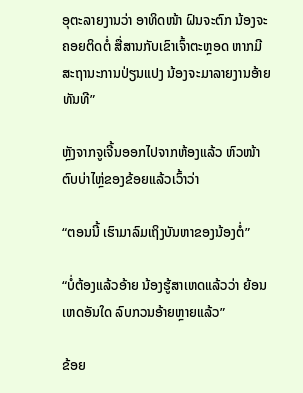ອຸຕະລາຍງານວ່າ ອາທິດໜ້າ ຝົນຈະຕົກ ນ້ອງຈະຄອຍຕິດຕໍ່ ສື່ສານກັບເຂົາເຈົ້າຕະຫຼອດ ຫາກມີສະຖານະການປ່ຽນແປງ ນ້ອງຈະມາລາຍງານອ້າຍທັນທີ”

ຫຼັງຈາກຈູເຈີ້ນອອກໄປຈາກຫ້ອງແລ້ວ ຫົວໜ້າຕົບບ່າໄຫຼ່ຂອງຂ້ອຍແລ້ວເວົ້າວ່າ

“ຕອນນີ້ ເຮົາມາລົມເຖິງບັນຫາຂອງນ້ອງຕໍ່”

“ບໍ່ຕ້ອງແລ້ວອ້າຍ ນ້ອງຮູ້ສາເຫດແລ້ວວ່າ ຍ້ອນເຫດອັນໃດ ລົບກວນອ້າຍຫຼາຍແລ້ວ”

ຂ້ອຍ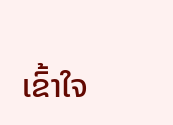ເຂົ້າໃຈ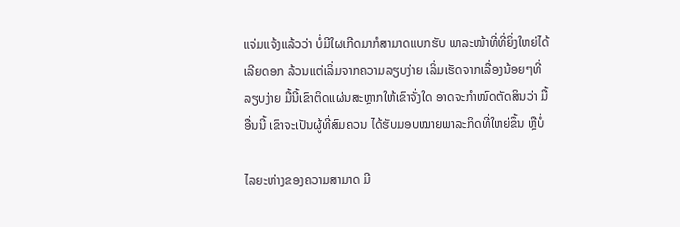ແຈ່ມແຈ້ງແລ້ວວ່າ ບໍ່ມີໃຜເກີດມາກໍສາມາດແບກຮັບ ພາລະໜ້າທີ່ທີ່ຍິ່ງໃຫຍ່ໄດ້ເລີຍດອກ ລ້ວນແຕ່ເລິ່ມຈາກຄວາມລຽບງ່າຍ ເລິ່ມເຮັດຈາກເລື່ອງນ້ອຍໆທີ່ລຽບງ່າຍ ມື້ນີ້ເຂົາຕິດແຜ່ນສະຫຼາກໃຫ້ເຂົາຈັ່ງໃດ ອາດຈະກຳໜົດຕັດສິນວ່າ ມື້ອື່ນນີ້ ເຂົາຈະເປັນຜູ້ທີ່ສົມຄວນ ໄດ້ຮັບມອບໝາຍພາລະກິດທີ່ໃຫຍ່ຂຶ້ນ ຫຼືບໍ່

ໄລຍະຫ່າງຂອງຄວາມສາມາດ ມີ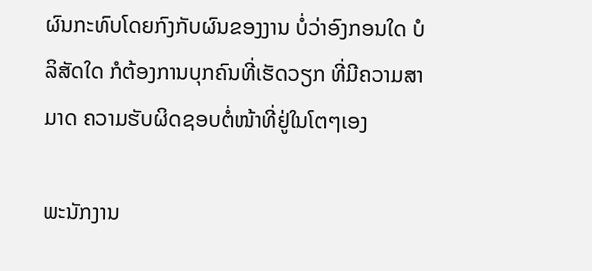ຜົນກະທົບໂດຍກົງກັບຜົນຂອງງານ ບໍ່ວ່າອົງກອນໃດ ບໍລິສັດໃດ ກໍຕ້ອງການບຸກຄົນທີ່ເຮັດວຽກ ທີ່ມີຄວາມສາມາດ ຄວາມຮັບຜິດຊອບຕໍ່ໜ້າທີ່ຢູ່ໃນໂຕໆເອງ

ພະນັກງານ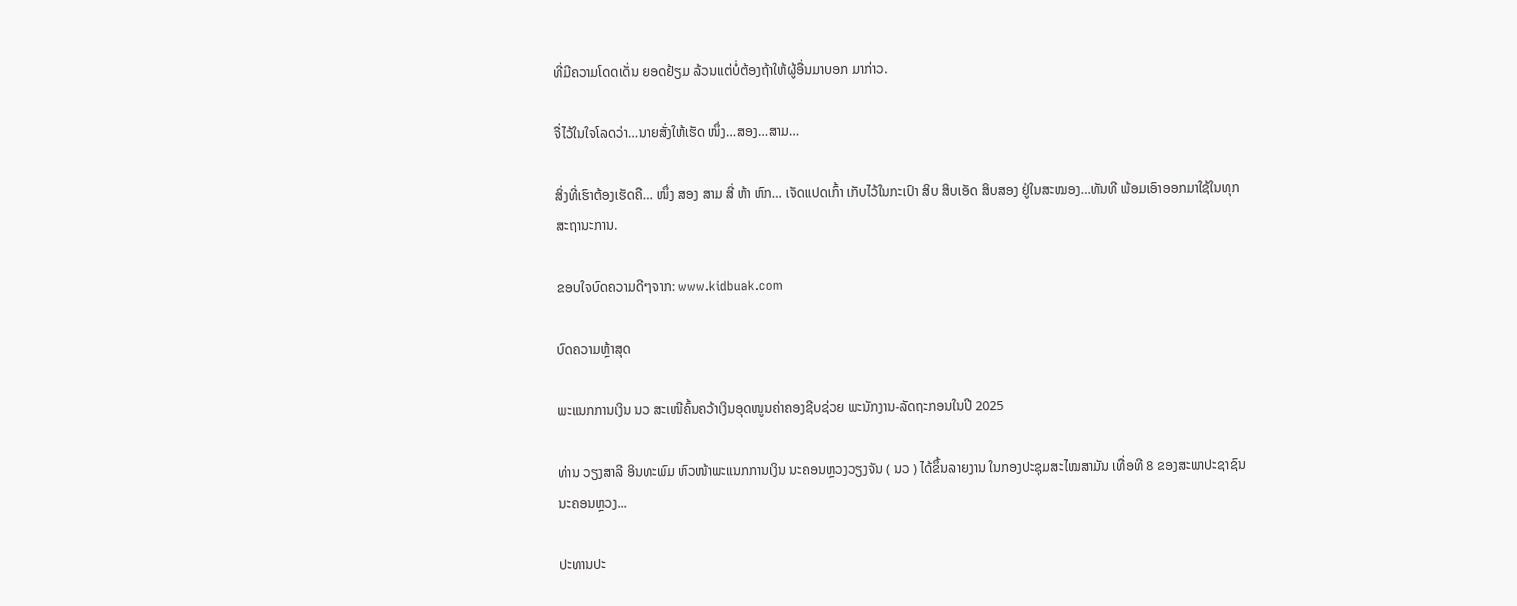ທີ່ມີຄວາມໂດດເດັ່ນ ຍອດຢ້ຽມ ລ້ວນແຕ່ບໍ່ຕ້ອງຖ້າໃຫ້ຜູ້ອື່ນມາບອກ ມາກ່າວ.

ຈື່ໄວ້ໃນໃຈໂລດວ່າ…ນາຍສັ່ງໃຫ້ເຮັດ ໜຶ່ງ…ສອງ…ສາມ…

ສິ່ງທີ່ເຮົາຕ້ອງເຮັດຄື… ໜຶ່ງ ສອງ ສາມ ສີ່ ຫ້າ ຫົກ… ເຈັດແປດເກົ້າ ເກັບໄວ້ໃນກະເປົາ ສິບ ສິບເອັດ ສິບສອງ ຢູ່ໃນສະໝອງ…ທັນທີ ພ້ອມເອົາອອກມາໃຊ້ໃນທຸກສະຖານະການ.

ຂອບໃຈບົດຄວາມດີໆຈາກ: www.kidbuak.com

ບົດຄວາມຫຼ້າສຸດ

ພະແນກການເງິນ ນວ ສະເໜີຄົ້ນຄວ້າເງິນອຸດໜູນຄ່າຄອງຊີບຊ່ວຍ ພະນັກງານ-ລັດຖະກອນໃນປີ 2025

ທ່ານ ວຽງສາລີ ອິນທະພົມ ຫົວໜ້າພະແນກການເງິນ ນະຄອນຫຼວງວຽງຈັນ ( ນວ ) ໄດ້ຂຶ້ນລາຍງານ ໃນກອງປະຊຸມສະໄໝສາມັນ ເທື່ອທີ 8 ຂອງສະພາປະຊາຊົນ ນະຄອນຫຼວງ...

ປະທານປະ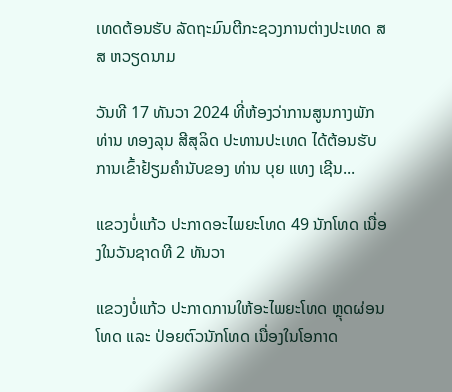ເທດຕ້ອນຮັບ ລັດຖະມົນຕີກະຊວງການຕ່າງປະເທດ ສສ ຫວຽດນາມ

ວັນທີ 17 ທັນວາ 2024 ທີ່ຫ້ອງວ່າການສູນກາງພັກ ທ່ານ ທອງລຸນ ສີສຸລິດ ປະທານປະເທດ ໄດ້ຕ້ອນຮັບການເຂົ້າຢ້ຽມຄຳນັບຂອງ ທ່ານ ບຸຍ ແທງ ເຊີນ...

ແຂວງບໍ່ແກ້ວ ປະກາດອະໄພຍະໂທດ 49 ນັກໂທດ ເນື່ອງໃນວັນຊາດທີ 2 ທັນວາ

ແຂວງບໍ່ແກ້ວ ປະກາດການໃຫ້ອະໄພຍະໂທດ ຫຼຸດຜ່ອນໂທດ ແລະ ປ່ອຍຕົວນັກໂທດ ເນື່ອງໃນໂອກາດ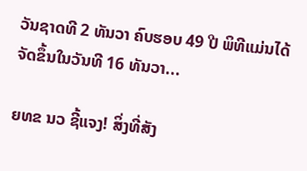ວັນຊາດທີ 2 ທັນວາ ຄົບຮອບ 49 ປີ ພິທີແມ່ນໄດ້ຈັດຂຶ້ນໃນວັນທີ 16 ທັນວາ...

ຍທຂ ນວ ຊີ້ແຈງ! ສິ່ງທີ່ສັງ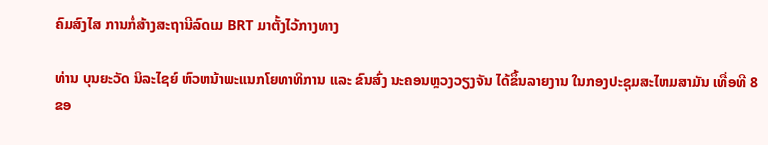ຄົມສົງໄສ ການກໍ່ສ້າງສະຖານີລົດເມ BRT ມາຕັ້ງໄວ້ກາງທາງ

ທ່ານ ບຸນຍະວັດ ນິລະໄຊຍ໌ ຫົວຫນ້າພະແນກໂຍທາທິການ ແລະ ຂົນສົ່ງ ນະຄອນຫຼວງວຽງຈັນ ໄດ້ຂຶ້ນລາຍງານ ໃນກອງປະຊຸມສະໄຫມສາມັນ ເທື່ອທີ 8 ຂອ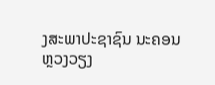ງສະພາປະຊາຊົນ ນະຄອນຫຼວງວຽງ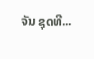ຈັນ ຊຸດທີ...